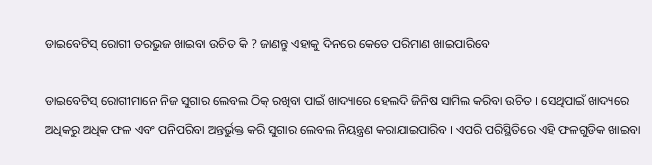ଡାଇବେଟିସ୍‌ ରୋଗୀ ତରଭୁଜ ଖାଇବା ଉଚିତ କି ? ଜାଣନ୍ତୁ ଏହାକୁ ଦିନରେ କେତେ ପରିମାଣ ଖାଇପାରିବେ

ଡାଇବେଟିସ୍‌ ରୋଗୀମାନେ ନିଜ ସୁଗାର ଲେବଲ ଠିକ୍‌ ରଖିବା ପାଇଁ ଖାଦ୍ୟାରେ ହେଲଦି ଜିନିଷ ସାମିଲ କରିବା ଉଚିତ । ସେଥିପାଇଁ ଖାଦ୍ୟରେ ଅଧିକରୁ ଅଧିକ ଫଳ ଏବଂ ପନିପରିବା ଅନ୍ତର୍ଭୁକ୍ତ କରି ସୁଗାର ଲେବଲ ନିୟନ୍ତ୍ରଣ କରାଯାଇପାରିବ । ଏପରି ପରିସ୍ଥିତିରେ ଏହି ଫଳଗୁଡିକ ଖାଇବା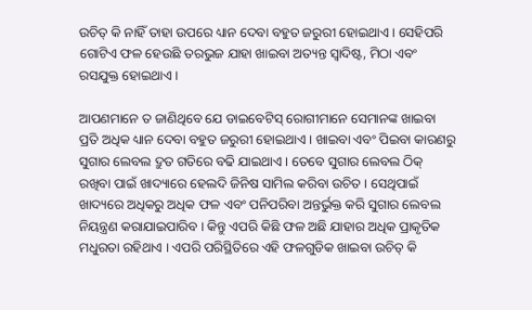ଉଚିତ୍ କି ନାହିଁ ତାହା ଉପରେ ଧ୍ୟାନ ଦେବା ବହୁତ ଜରୁରୀ ହୋଇଥାଏ । ସେହିପରି ଗୋଟିଏ ଫଳ ହେଉଛି ତରଭୁଜ ଯାହା ଖାଇବା ଅତ୍ୟନ୍ତ ସ୍ୱାଦିଷ୍ଟ, ମିଠା ଏବଂ ରସଯୁକ୍ତ ହୋଇଥାଏ ।

ଆପଣମାନେ ତ ଜାଣିଥିବେ ଯେ ଡାଇବେଟିସ୍‌ ରୋଗୀମାନେ ସେମାନଙ୍କ ଖାଇବା ପ୍ରତି ଅଧିକ ଧ୍ୟାନ ଦେବା ବହୁତ ଜରୁରୀ ହୋଇଥାଏ । ଖାଇବା ଏବଂ ପିଇବା କାରଣରୁ ସୁଗାର ଲେବଲ ଦ୍ରୁତ ଗତିରେ ବଢି ଯାଇଥାଏ । ତେବେ ସୁଗାର ଲେବଲ ଠିକ୍‌ ରଖିବା ପାଇଁ ଖାଦ୍ୟାରେ ହେଲଦି ଜିନିଷ ସାମିଲ କରିବା ଉଚିତ । ସେଥିପାଇଁ ଖାଦ୍ୟରେ ଅଧିକରୁ ଅଧିକ ଫଳ ଏବଂ ପନିପରିବା ଅନ୍ତର୍ଭୁକ୍ତ କରି ସୁଗାର ଲେବଲ ନିୟନ୍ତ୍ରଣ କରାଯାଇପାରିବ । କିନ୍ତୁ ଏପରି କିଛି ଫଳ ଅଛି ଯାହାର ଅଧିକ ପ୍ରାକୃତିକ ମଧୁରତା ରହିଥାଏ । ଏପରି ପରିସ୍ଥିତିରେ ଏହି ଫଳଗୁଡିକ ଖାଇବା ଉଚିତ୍ କି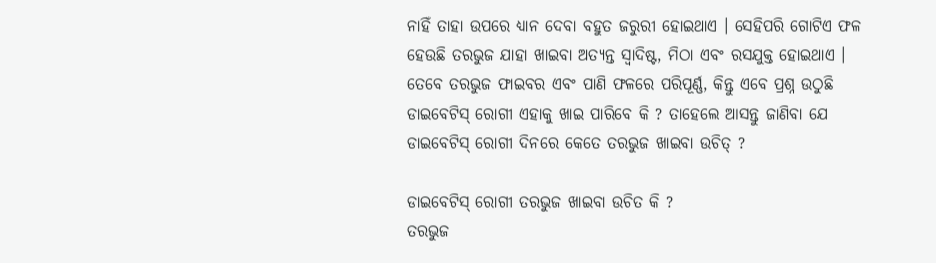ନାହିଁ ତାହା ଉପରେ ଧ୍ୟାନ ଦେବା ବହୁତ ଜରୁରୀ ହୋଇଥାଏ । ସେହିପରି ଗୋଟିଏ ଫଳ ହେଉଛି ତରଭୁଜ ଯାହା ଖାଇବା ଅତ୍ୟନ୍ତ ସ୍ୱାଦିଷ୍ଟ, ମିଠା ଏବଂ ରସଯୁକ୍ତ ହୋଇଥାଏ । ତେବେ ତରଭୁଜ ଫାଇବର ଏବଂ ପାଣି ଫଳରେ ପରିପୂର୍ଣ୍ଣ, କିନ୍ତୁ ଏବେ ପ୍ରଶ୍ନ ଉଠୁଛି ଡାଇବେଟିସ୍‌ ରୋଗୀ ଏହାକୁ ଖାଇ ପାରିବେ କି ? ତାହେଲେ ଆସନ୍ତୁ ଜାଣିବା ଯେ ଡାଇବେଟିସ୍‌ ରୋଗୀ ଦିନରେ କେତେ ତରଭୁଜ ଖାଇବା ଉଚିତ୍ ?

ଡାଇବେଟିସ୍‌ ରୋଗୀ ତରଭୁଜ ଖାଇବା ଉଚିତ କି ?
ତରଭୁଜ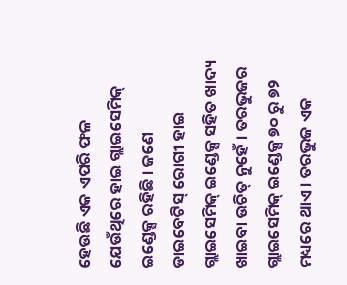ହେଉଛି ଏକ ଏପରି ଫଳ ଯେଉଁଥିରେ ହାଇ ଗ୍ଲାଇସେମିକ୍ ଇଣ୍ଡେକ୍ସ ରହିଛି । ଜଣେ ଡାଇବେଟିସ୍‌ ରୋଗୀ ହାଇ ଗ୍ଲାଇସେମିକ୍ ଇଣ୍ଡେକ୍ସ ସହିତ ଖାଦ୍ୟ ଖାଇବା ଉଚିତ୍ ନୁହେଁ । ତରଭୁଜର ଗ୍ଲାଇସେମିକ୍ ଇଣ୍ଡେକ୍ସ ୭୦ ରୁ ୭୨ ମଧ୍ୟରେ ଥାଏ । ତରଭୁଜ ଏକ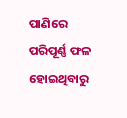ପାଣିରେ ପରିପୂର୍ଣ୍ଣ ଫଳ ହୋଇଥିବାରୁ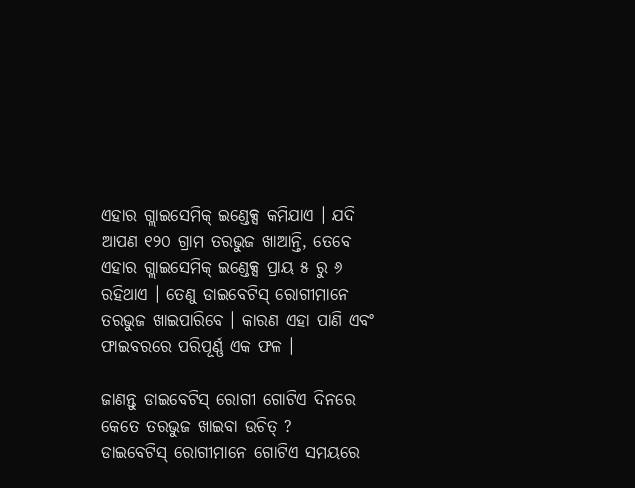ଏହାର ଗ୍ଲାଇସେମିକ୍ ଇଣ୍ଡେକ୍ସ କମିଯାଏ । ଯଦି ଆପଣ ୧୨୦ ଗ୍ରାମ ତରଭୁଜ ଖାଆନ୍ତି, ତେବେ ଏହାର ଗ୍ଲାଇସେମିକ୍ ଇଣ୍ଡେକ୍ସ ପ୍ରାୟ ୫ ରୁ ୬ ରହିଥାଏ । ତେଣୁ ଡାଇବେଟିସ୍‌ ରୋଗୀମାନେ ତରଭୁଜ ଖାଇପାରିବେ । କାରଣ ଏହା ପାଣି ଏବଂ ଫାଇବରରେ ପରିପୂର୍ଣ୍ଣ ଏକ ଫଳ ।

ଜାଣନ୍ତୁ ଡାଇବେଟିସ୍‌ ରୋଗୀ ଗୋଟିଏ ଦିନରେ କେତେ ତରଭୁଜ ଖାଇବା ଉଚିତ୍ ?
ଡାଇବେଟିସ୍‌ ରୋଗୀମାନେ ଗୋଟିଏ ସମୟରେ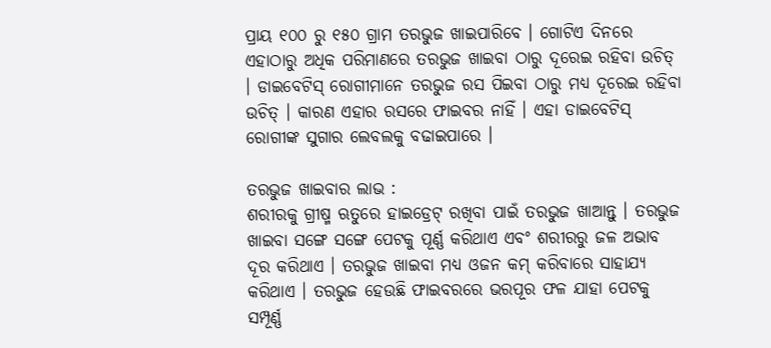ପ୍ରାୟ ୧୦୦ ରୁ ୧୫୦ ଗ୍ରାମ ତରଭୁଜ ଖାଇପାରିବେ । ଗୋଟିଏ ଦିନରେ ଏହାଠାରୁ ଅଧିକ ପରିମାଣରେ ତରଭୁଜ ଖାଇବା ଠାରୁ ଦୂରେଇ ରହିବା ଉଚିତ୍ । ଡାଇବେଟିସ୍‌ ରୋଗୀମାନେ ତରଭୁଜ ରସ ପିଇବା ଠାରୁ ମଧ୍ୟ ଦୂରେଇ ରହିବା ଉଚିତ୍ । କାରଣ ଏହାର ରସରେ ଫାଇବର ନାହିଁ । ଏହା ଡାଇବେଟିସ୍‌ ରୋଗୀଙ୍କ ସୁଗାର ଲେବଲକୁ ବଢାଇପାରେ ।

ତରଭୁଜ ଖାଇବାର ଲାଭ :
ଶରୀରକୁ ଗ୍ରୀଷ୍ମ ଋତୁରେ ହାଇଡ୍ରେଟ୍ ରଖିବା ପାଇଁ ତରଭୁଜ ଖାଆନ୍ତୁ । ତରଭୁଜ ଖାଇବା ସଙ୍ଗେ ସଙ୍ଗେ ପେଟକୁ ପୂର୍ଣ୍ଣ କରିଥାଏ ଏବଂ ଶରୀରରୁ ଜଳ ଅଭାବ ଦୂର କରିଥାଏ । ତରଭୁଜ ଖାଇବା ମଧ୍ୟ ଓଜନ କମ୍‌ କରିବାରେ ସାହାଯ୍ୟ କରିଥାଏ । ତରଭୁଜ ହେଉଛି ଫାଇବରରେ ଭରପୂର ଫଳ ଯାହା ପେଟକୁ ସମ୍ପୂର୍ଣ୍ଣ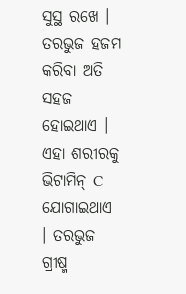ସୁସ୍ଥ ରଖେ । ତରଭୁଜ ହଜମ କରିବା ଅତି ସହଜ ହୋଇଥାଏ । ଏହା ଶରୀରକୁ ଭିଟାମିନ୍ C ଯୋଗାଇଥାଏ । ତରଭୁଜ ଗ୍ରୀଷ୍ମ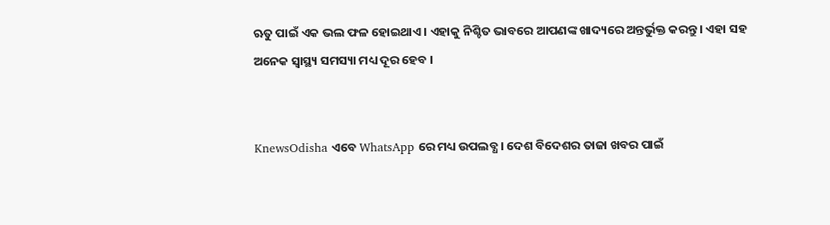ଋତୁ ପାଇଁ ଏକ ଭଲ ଫଳ ହୋଇଥାଏ । ଏହାକୁ ନିଶ୍ଚିତ ଭାବରେ ଆପଣଙ୍କ ଖାଦ୍ୟରେ ଅନ୍ତର୍ଭୁକ୍ତ କରନ୍ତୁ । ଏହା ସହ ଅନେକ ସ୍ୱାସ୍ଥ୍ୟ ସମସ୍ୟା ମଧ୍ୟ ଦୂର ହେବ ।


KnewsOdisha ଏବେ WhatsApp ରେ ମଧ୍ୟ ଉପଲବ୍ଧ । ଦେଶ ବିଦେଶର ତାଜା ଖବର ପାଇଁ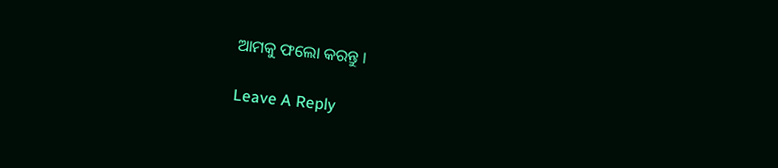ଆମକୁ ଫଲୋ କରନ୍ତୁ ।

Leave A Reply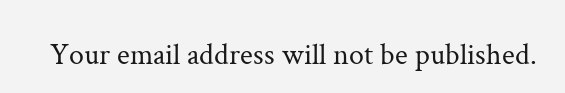Your email address will not be published.